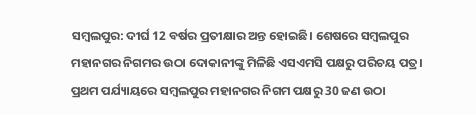ସମ୍ବଲପୁର: ଦୀର୍ଘ 12 ବର୍ଷର ପ୍ରତୀକ୍ଷାର ଅନ୍ତ ହୋଇଛି। ଶେଷରେ ସମ୍ବଲପୁର ମହାନଗର ନିଗମର ଉଠା ଦୋକାନୀଙ୍କୁ ମିଳିଛି ଏସଏମସି ପକ୍ଷରୁ ପରିଚୟ ପତ୍ର। ପ୍ରଥମ ପର୍ଯ୍ୟାୟରେ ସମ୍ବଲପୁର ମହାନଗର ନିଗମ ପକ୍ଷରୁ 30 ଜଣ ଉଠା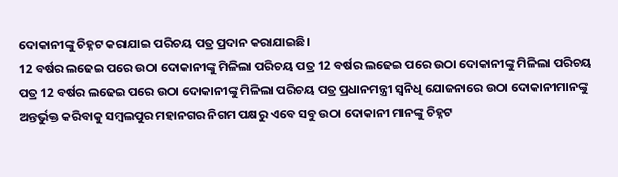ଦୋକାନୀଙ୍କୁ ଚିହ୍ନଟ କରାଯାଇ ପରିଚୟ ପତ୍ର ପ୍ରଦାନ କରାଯାଇଛି।
12 ବର୍ଷର ଲଢେଇ ପରେ ଉଠା ଦୋକାନୀଙ୍କୁ ମିଳିଲା ପରିଚୟ ପତ୍ର 12 ବର୍ଷର ଲଢେଇ ପରେ ଉଠା ଦୋକାନୀଙ୍କୁ ମିଳିଲା ପରିଚୟ ପତ୍ର 12 ବର୍ଷର ଲଢେଇ ପରେ ଉଠା ଦୋକାନୀଙ୍କୁ ମିଳିଲା ପରିଚୟ ପତ୍ର ପ୍ରଧାନମନ୍ତ୍ରୀ ସ୍ବନିଧି ଯୋଜନାରେ ଉଠା ଦୋକାନୀମାନଙ୍କୁ ଅନ୍ତର୍ଭୁକ୍ତ କରିବାକୁ ସମ୍ବଲପୁର ମହାନଗର ନିଗମ ପକ୍ଷରୁ ଏବେ ସବୁ ଉଠା ଦୋକାନୀ ମାନଙ୍କୁ ଚିହ୍ନଟ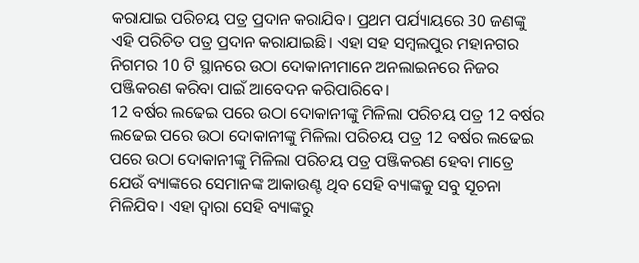କରାଯାଇ ପରିଚୟ ପତ୍ର ପ୍ରଦାନ କରାଯିବ। ପ୍ରଥମ ପର୍ଯ୍ୟାୟରେ 30 ଜଣଙ୍କୁ ଏହି ପରିଚିତ ପତ୍ର ପ୍ରଦାନ କରାଯାଇଛି। ଏହା ସହ ସମ୍ବଲପୁର ମହାନଗର ନିଗମର 10 ଟି ସ୍ଥାନରେ ଉଠା ଦୋକାନୀମାନେ ଅନଲାଇନରେ ନିଜର ପଞ୍ଜିକରଣ କରିବା ପାଇଁ ଆବେଦନ କରିପାରିବେ।
12 ବର୍ଷର ଲଢେଇ ପରେ ଉଠା ଦୋକାନୀଙ୍କୁ ମିଳିଲା ପରିଚୟ ପତ୍ର 12 ବର୍ଷର ଲଢେଇ ପରେ ଉଠା ଦୋକାନୀଙ୍କୁ ମିଳିଲା ପରିଚୟ ପତ୍ର 12 ବର୍ଷର ଲଢେଇ ପରେ ଉଠା ଦୋକାନୀଙ୍କୁ ମିଳିଲା ପରିଚୟ ପତ୍ର ପଞ୍ଜିକରଣ ହେବା ମାତ୍ରେ ଯେଉଁ ବ୍ୟାଙ୍କରେ ସେମାନଙ୍କ ଆକାଉଣ୍ଟ ଥିବ ସେହି ବ୍ୟାଙ୍କକୁ ସବୁ ସୂଚନା ମିଳିଯିବ। ଏହା ଦ୍ବାରା ସେହି ବ୍ୟାଙ୍କରୁ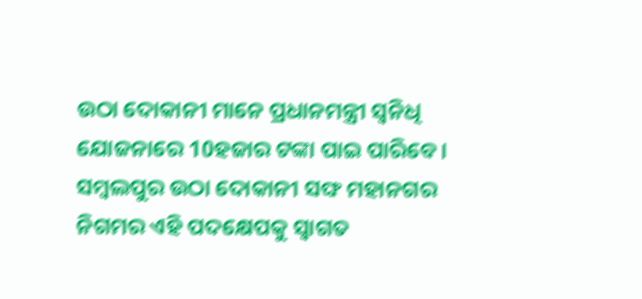ଉଠା ଦୋକାନୀ ମାନେ ପ୍ରଧାନମନ୍ତ୍ରୀ ସ୍ଵନିଧି ଯୋଜନାରେ 10ହଜାର ଟଙ୍କା ପାଇ ପାରିବେ। ସମ୍ବଲପୁର ଉଠା ଦୋକାନୀ ସଙ୍ଘ ମହାନଗର ନିଗମର ଏହି ପଦକ୍ଷେପକୁ ସ୍ବାଗତ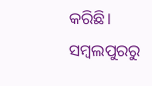କରିଛି।
ସମ୍ବଲପୁରରୁ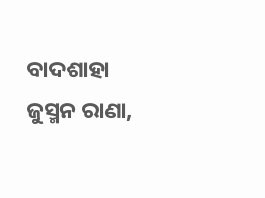ବାଦଶାହା ଜୁସ୍ମନ ରାଣା,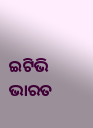ଇଟିଭି ଭାରତ